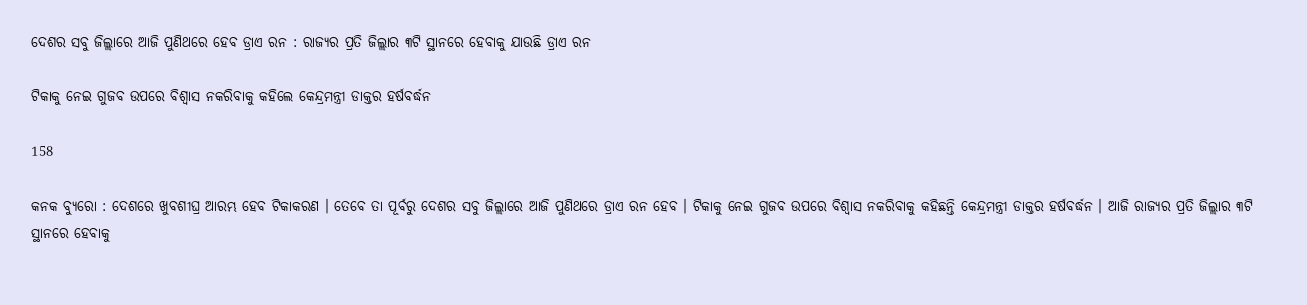ଦେଶର ସବୁ ଜିଲ୍ଲାରେ ଆଜି ପୁଣିଥରେ ହେବ ଡ୍ରାଏ ରନ : ରାଜ୍ୟର ପ୍ରତି ଜିଲ୍ଲାର ୩ଟି ସ୍ଥାନରେ ହେବାକୁ ଯାଉଛି ଡ୍ରାଏ ରନ

ଟିକାକୁ ନେଇ ଗୁଜବ ଉପରେ ବିଶ୍ୱାସ ନକରିବାକୁ କହିଲେ କେନ୍ଦ୍ରମନ୍ତ୍ରୀ ଡାକ୍ତର ହର୍ଷବର୍ଦ୍ଧନ

158

କନକ ବ୍ୟୁରୋ : ଦେଶରେ ଖୁବଶୀଘ୍ର ଆରମ୍ଭ ହେବ ଟିକାକରଣ । ତେବେ ତା ପୂର୍ବରୁ ଦେଶର ସବୁ ଜିଲ୍ଲାରେ ଆଜି ପୁଣିଥରେ ଡ୍ରାଏ ରନ ହେବ । ଟିକାକୁ ନେଇ ଗୁଜବ ଉପରେ ବିଶ୍ୱାସ ନକରିବାକୁ କହିଛନ୍ତି କେନ୍ଦ୍ରମନ୍ତ୍ରୀ ଡାକ୍ତର ହର୍ଷବର୍ଦ୍ଧନ । ଆଜି ରାଜ୍ୟର ପ୍ରତି ଜିଲ୍ଲାର ୩ଟି ସ୍ଥାନରେ ହେବାକୁ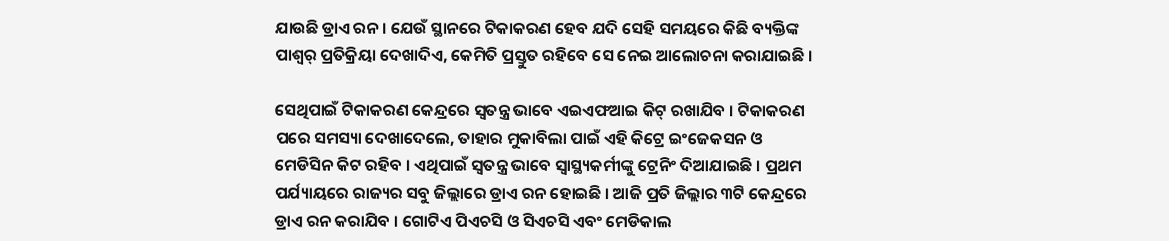ଯାଉଛି ଡ୍ରାଏ ରନ । ଯେଉଁ ସ୍ଥାନରେ ଟିକାକରଣ ହେବ ଯଦି ସେହି ସମୟରେ କିଛି ବ୍ୟକ୍ତିଙ୍କ ପାଶ୍ୱର୍ ପ୍ରତିକ୍ରିୟା ଦେଖାଦିଏ, କେମିତି ପ୍ରସ୍ତୁତ ରହିବେ ସେ ନେଇ ଆଲୋଚନା କରାଯାଇଛି ।

ସେଥିପାଇଁ ଟିକାକରଣ କେନ୍ଦ୍ରରେ ସ୍ୱତନ୍ତ୍ର ଭାବେ ଏଇଏଫଆଇ କିଟ୍ ରଖାଯିବ । ଟିକାକରଣ ପରେ ସମସ୍ୟା ଦେଖାଦେଲେ, ତାହାର ମୁକାବିଲା ପାଇଁ ଏହି କିଟ୍ରେ ଇଂଜେକସନ ଓ ମେଡିସିନ କିଟ ରହିବ । ଏଥିପାଇଁ ସ୍ୱତନ୍ତ୍ର ଭାବେ ସ୍ୱାସ୍ଥ୍ୟକର୍ମୀଙ୍କୁ ଟ୍ରେନିଂ ଦିଆଯାଇଛି । ପ୍ରଥମ ପର୍ଯ୍ୟାୟରେ ରାଜ୍ୟର ସବୁ ଜିଲ୍ଲାରେ ଡ୍ରାଏ ରନ ହୋଇଛି । ଆଜି ପ୍ରତି ଜିଲ୍ଲାର ୩ଟି କେନ୍ଦ୍ରରେ ଡ୍ରାଏ ରନ କରାଯିବ । ଗୋଟିଏ ପିଏଚସି ଓ ସିଏଚସି ଏବଂ ମେଡିକାଲ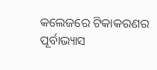କଲେଜରେ ଟିକାକରଣର ପୂର୍ବାଭ୍ୟାସ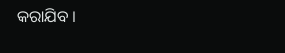କରାଯିବ ।